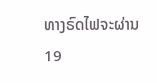ທາງຣົດໄຟຈະຜ່ານ 19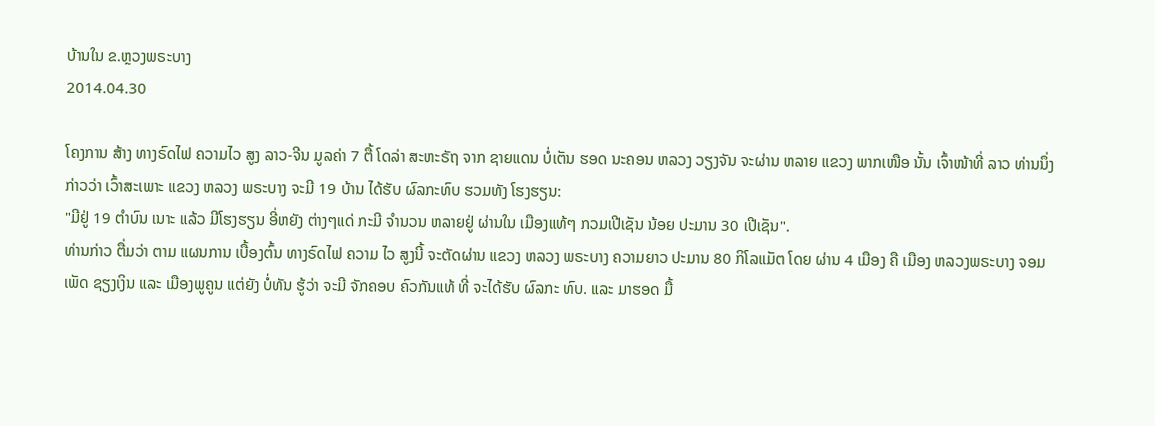ບ້ານໃນ ຂ.ຫຼວງພຣະບາງ
2014.04.30

ໂຄງການ ສ້າງ ທາງຣົດໄຟ ຄວາມໄວ ສູງ ລາວ-ຈີນ ມູລຄ່າ 7 ຕື້ ໂດລ່າ ສະຫະຣັຖ ຈາກ ຊາຍແດນ ບໍ່ເຕັນ ຮອດ ນະຄອນ ຫລວງ ວຽງຈັນ ຈະຜ່ານ ຫລາຍ ແຂວງ ພາກເໜືອ ນັ້ນ ເຈົ້າໜ້າທີ່ ລາວ ທ່ານນຶ່ງ ກ່າວວ່າ ເວົ້າສະເພາະ ແຂວງ ຫລວງ ພຣະບາງ ຈະມີ 19 ບ້ານ ໄດ້ຮັບ ຜົລກະທົບ ຮວມທັງ ໂຮງຮຽນ:
"ມີຢູ່ 19 ຕໍາບົນ ເນາະ ແລ້ວ ມີໂຮງຮຽນ ອີ່ຫຍັງ ຕ່າງໆແດ່ ກະມີ ຈໍານວນ ຫລາຍຢູ່ ຜ່ານໃນ ເມືອງແທ້ໆ ກວມເປີເຊັນ ນ້ອຍ ປະມານ 30 ເປີເຊັນ".
ທ່ານກ່າວ ຕື່ມວ່າ ຕາມ ແຜນການ ເບື້ອງຕົ້ນ ທາງຣົດໄຟ ຄວາມ ໄວ ສູງນີ້ ຈະຕັດຜ່ານ ແຂວງ ຫລວງ ພຣະບາງ ຄວາມຍາວ ປະມານ 80 ກິໂລແມັຕ ໂດຍ ຜ່ານ 4 ເມືອງ ຄື ເມືອງ ຫລວງພຣະບາງ ຈອມເພັດ ຊຽງເງິນ ແລະ ເມືອງພູຄູນ ແຕ່ຍັງ ບໍ່ທັນ ຮູ້ວ່າ ຈະມີ ຈັກຄອບ ຄົວກັນແທ້ ທີ່ ຈະໄດ້ຮັບ ຜົລກະ ທົບ. ແລະ ມາຮອດ ມື້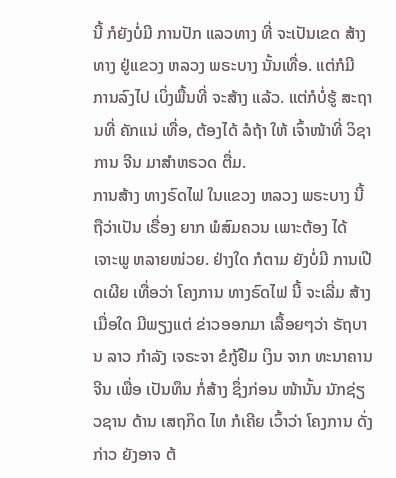ນີ້ ກໍຍັງບໍ່ມີ ການປັກ ແລວທາງ ທີ່ ຈະເປັນເຂດ ສ້າງທາງ ຢູ່ແຂວງ ຫລວງ ພຣະບາງ ນັ້ນເທື່ອ. ແຕ່ກໍມີ ການລົງໄປ ເບິ່ງພື້ນທີ່ ຈະສ້າງ ແລ້ວ. ແຕ່ກໍບໍ່ຮູ້ ສະຖານທີ່ ຄັກແນ່ ເທື່ອ, ຕ້ອງໄດ້ ລໍຖ້າ ໃຫ້ ເຈົ້າໜ້າທີ່ ວິຊາການ ຈີນ ມາສໍາຫຣວດ ຕື່ມ.
ການສ້າງ ທາງຣົດໄຟ ໃນແຂວງ ຫລວງ ພຣະບາງ ນີ້ ຖືວ່າເປັນ ເຣື່ອງ ຍາກ ພໍສົມຄວນ ເພາະຕ້ອງ ໄດ້ ເຈາະພູ ຫລາຍໜ່ວຍ. ຢ່າງໃດ ກໍຕາມ ຍັງບໍ່ມີ ການເປີດເຜີຍ ເທື່ອວ່າ ໂຄງການ ທາງຣົດໄຟ ນີ້ ຈະເລີ່ມ ສ້າງເມື່ອໃດ ມີພຽງແຕ່ ຂ່າວອອກມາ ເລື້ອຍໆວ່າ ຣັຖບານ ລາວ ກໍາລັງ ເຈຣະຈາ ຂໍກູ້ຢືມ ເງິນ ຈາກ ທະນາຄານ ຈີນ ເພື່ອ ເປັນທຶນ ກໍ່ສ້າງ ຊຶ່ງກ່ອນ ໜ້ານັ້ນ ນັກຊ່ຽວຊານ ດ້ານ ເສຖກິດ ໄທ ກໍເຄີຍ ເວົ້າວ່າ ໂຄງການ ດັ່ງກ່າວ ຍັງອາຈ ຕ້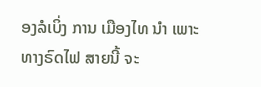ອງລໍເບິ່ງ ການ ເມືອງໄທ ນໍາ ເພາະ ທາງຣົດໄຟ ສາຍນີ້ ຈະ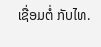ເຊື່ອມຕໍ່ ກັບໄທ.